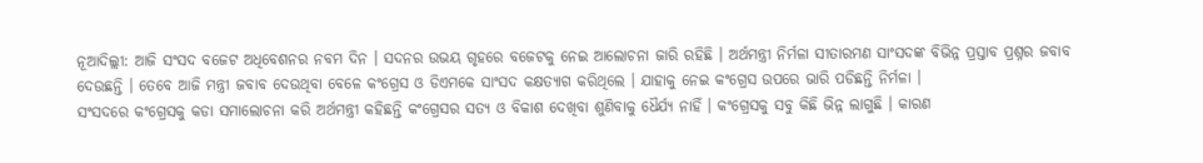ନୂଆଦିଲ୍ଲୀ: ଆଜି ସଂସଦ ବଜେଟ ଅଧିବେଶନର ନବମ ଦିନ । ସଦନର ଉଭୟ ଗୃହରେ ବଜେଟକୁ ନେଇ ଆଲୋଚନା ଜାରି ରହିଛି । ଅର୍ଥମନ୍ତ୍ରୀ ନିର୍ମଳା ସୀତାରମଣ ସାଂସଦଙ୍କ ବିଭିନ୍ନ ପ୍ରସ୍ତାବ ପ୍ରଶ୍ନର ଜବାବ ଦେଉଛନ୍ତି । ତେବେ ଆଜି ମନ୍ତ୍ରୀ ଜବାବ ଦେଉଥିବା ବେଳେ କଂଗ୍ରେସ ଓ ଡିଏମକେ ସାଂସଦ କକ୍ଷତ୍ୟାଗ କରିଥିଲେ । ଯାହାକୁ ନେଇ କଂଗ୍ରେସ ଉପରେ ଭାରି ପଡିଛନ୍ତି ନିର୍ମଳା ।
ସଂସଦରେ କଂଗ୍ରେସକୁ କଡା ସମାଲୋଚନା କରି ଅର୍ଥମନ୍ତ୍ରୀ କହିଛନ୍ତି କଂଗ୍ରେସର ସତ୍ୟ ଓ ବିକାଶ ଦେଖିବା ଶୁଣିବାକୁ ଧୈର୍ଯ୍ୟ ନାହିଁ । କଂଗ୍ରେସକୁ ସବୁ କିଛି ଭିନ୍ନ ଲାଗୁଛି । କାରଣ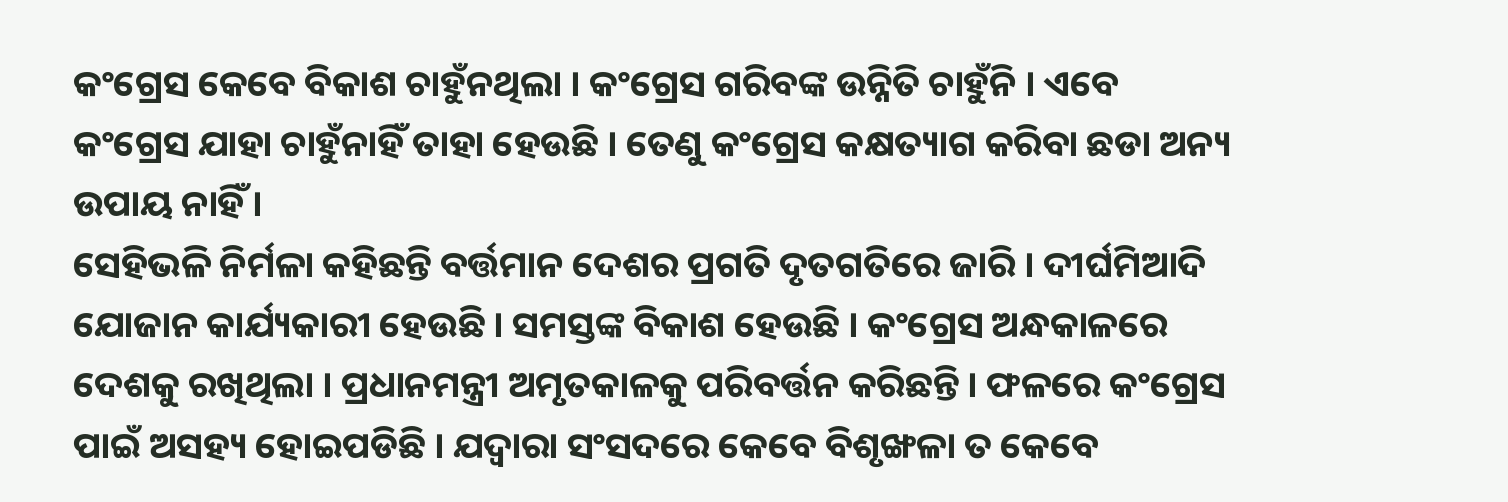କଂଗ୍ରେସ କେବେ ବିକାଶ ଚାହୁଁନଥିଲା । କଂଗ୍ରେସ ଗରିବଙ୍କ ଉନ୍ନିତି ଚାହୁଁନି । ଏବେ କଂଗ୍ରେସ ଯାହା ଚାହୁଁନାହିଁ ତାହା ହେଉଛି । ତେଣୁ କଂଗ୍ରେସ କକ୍ଷତ୍ୟାଗ କରିବା ଛଡା ଅନ୍ୟ ଉପାୟ ନାହିଁ ।
ସେହିଭଳି ନିର୍ମଳା କହିଛନ୍ତି ବର୍ତ୍ତମାନ ଦେଶର ପ୍ରଗତି ଦୃତଗତିରେ ଜାରି । ଦୀର୍ଘମିଆଦି ଯୋଜାନ କାର୍ଯ୍ୟକାରୀ ହେଉଛି । ସମସ୍ତଙ୍କ ବିକାଶ ହେଉଛି । କଂଗ୍ରେସ ଅନ୍ଧକାଳରେ ଦେଶକୁ ରଖିଥିଲା । ପ୍ରଧାନମନ୍ତ୍ରୀ ଅମୃତକାଳକୁ ପରିବର୍ତ୍ତନ କରିଛନ୍ତି । ଫଳରେ କଂଗ୍ରେସ ପାଇଁ ଅସହ୍ୟ ହୋଇପଡିଛି । ଯଦ୍ବାରା ସଂସଦରେ କେବେ ବିଶୃଙ୍ଖଳା ତ କେବେ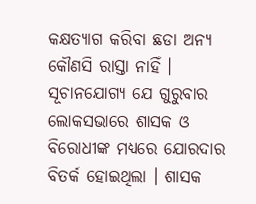କକ୍ଷତ୍ୟାଗ କରିବା ଛଡା ଅନ୍ୟ କୌଣସି ରାସ୍ତା ନାହିଁ ।
ସୂଚାନଯୋଗ୍ୟ ଯେ ଗୁରୁବାର ଲୋକସଭାରେ ଶାସକ ଓ ବିରୋଧୀଙ୍କ ମଧ୍ୟରେ ଯୋରଦାର ବିତର୍କ ହୋଇଥିଲା । ଶାସକ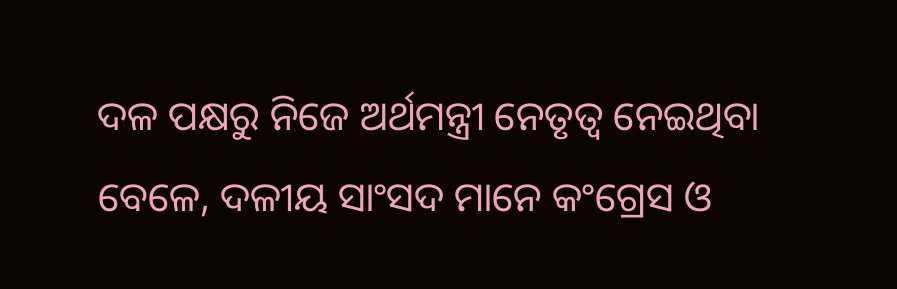ଦଳ ପକ୍ଷରୁ ନିଜେ ଅର୍ଥମନ୍ତ୍ରୀ ନେତୃତ୍ବ ନେଇଥିବା ବେଳେ, ଦଳୀୟ ସାଂସଦ ମାନେ କଂଗ୍ରେସ ଓ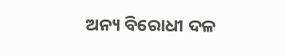ଅନ୍ୟ ବିରୋଧୀ ଦଳ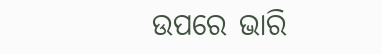ଉପରେ ଭାରି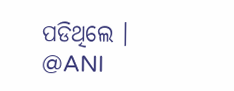ପଡିଥିଲେ ।
@ANI